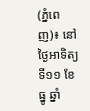(ភ្នំពេញ)៖ នៅថ្ងៃអាទិត្យ ទី១១ ខែធ្នូ ឆ្នាំ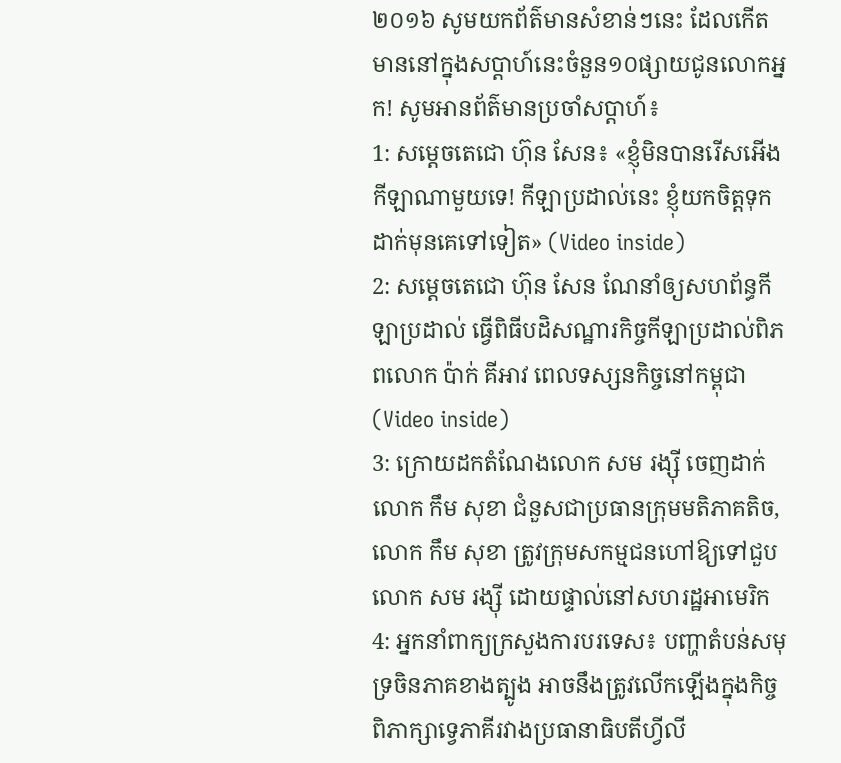២០១៦ សូមយកព័ត៌មានសំខាន់ៗនេះ ដែលកើតមាននៅក្នុងសប្តាហ៍នេះចំនួន១០ផ្សាយជូនលោកអ្នក! សូមអានព័ត៌មានប្រចាំសប្តាហ៍៖
1: សម្តេចតេជោ ហ៊ុន សែន៖ «ខ្ញុំមិនបានរើសអើងកីឡាណាមួយទេ! កីឡាប្រដាល់នេះ ខ្ញុំយកចិត្តទុកដាក់មុនគេទៅទៀត» (Video inside)
2: សម្តេចតេជោ ហ៊ុន សែន ណែនាំឲ្យសហព័ន្ធកីឡាប្រដាល់ ធ្វើពិធីបដិសណ្ឋារកិច្ចកីឡាប្រដាល់ពិភពលោក ប៉ាក់ គីអាវ ពេលទស្សនកិច្ចនៅកម្ពុជា (Video inside)
3: ក្រោយដកតំណែងលោក សម រង្ស៊ី ចេញដាក់លោក កឹម សុខា ជំនួសជាប្រធានក្រុមមតិភាគតិច, លោក កឹម សុខា ត្រូវក្រុមសកម្មជនហៅឱ្យទៅជួប លោក សម រង្ស៊ី ដោយផ្ទាល់នៅសហរដ្ឋអាមេរិក
4: អ្នកនាំពាក្យក្រសួងការបរទេស៖ បញ្ហាតំបន់សមុទ្រចិនភាគខាងត្បូង អាចនឹងត្រូវលើកឡើងក្នុងកិច្ចពិភាក្សាទ្វេភាគីរវាងប្រធានាធិបតីហ្វីលី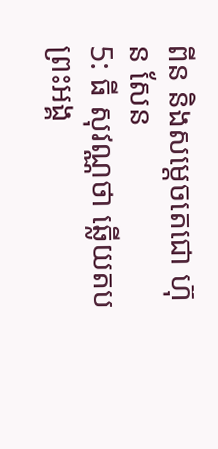ពីន និងសម្តេចតេជោ ហ៊ុន សែន
5: ធី សុវណ្ណថា ឆ្លើយតបព្រះអង្គ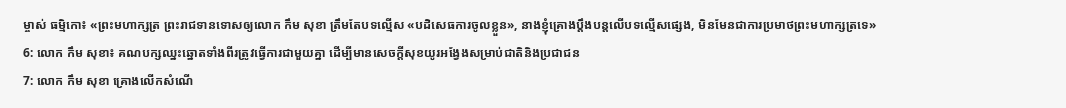ម្ចាស់ ធម្មិកោ៖ «ព្រះមហាក្សត្រ ព្រះរាជទានទោសឲ្យលោក កឹម សុខា ត្រឹមតែបទល្មើស «បដិសេធការចូលខ្លួន», នាងខ្ញុំគ្រោងប្តឹងបន្តលើបទល្មើសផ្សេង, មិនមែនជាការប្រមាថព្រះមហាក្សត្រទេ»
6: លោក កឹម សុខា៖ គណបក្សឈ្នះឆ្នោតទាំងពីរត្រូវធ្វើការជាមួយគ្នា ដើម្បីមានសេចក្តីសុខយូរអង្វែងសម្រាប់ជាតិនិងប្រជាជន
7: លោក កឹម សុខា គ្រោងលើកសំណើ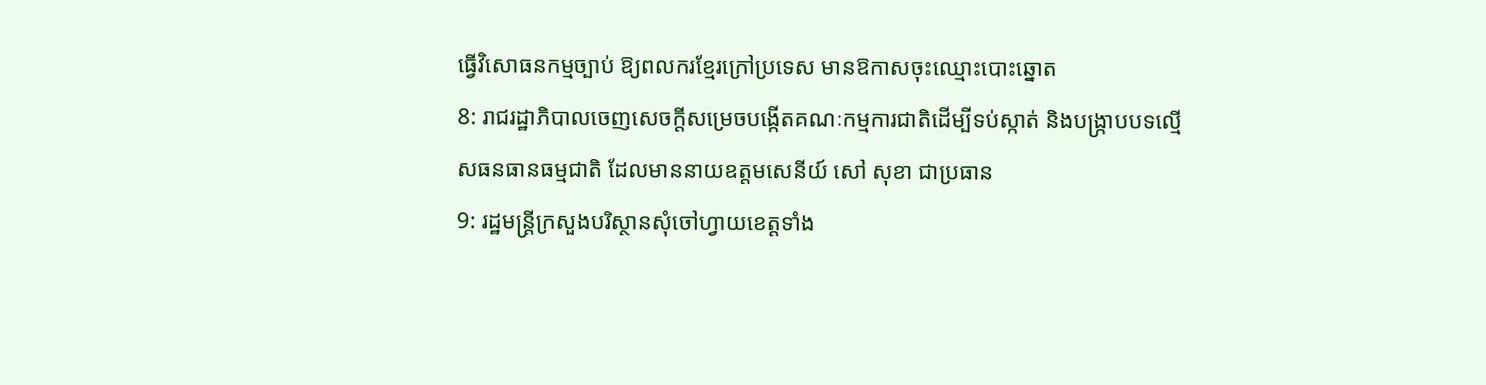ធ្វើវិសោធនកម្មច្បាប់ ឱ្យពលករខ្មែរក្រៅប្រទេស មានឱកាសចុះឈ្មោះបោះឆ្នោត
8: រាជរដ្ឋាភិបាលចេញសេចក្តីសម្រេចបង្កើតគណៈកម្មការជាតិដើម្បីទប់ស្កាត់ និងបង្ក្រាបបទល្មើសធនធានធម្មជាតិ ដែលមាននាយឧត្តមសេនីយ៍ សៅ សុខា ជាប្រធាន
9: រដ្ឋមន្រ្តីក្រសួងបរិស្ថានសុំចៅហ្វាយខេត្តទាំង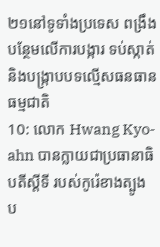២១នៅទូទាំងប្រទេស ពង្រឹងបន្ថែមលើការបង្ការ ទប់ស្កាត់ និងបង្ក្រាបបទល្មើសធនធានធម្មជាតិ
10: លោក Hwang Kyo-ahn បានក្លាយជាប្រធានាធិបតីស្តីទី របស់កូរ៉េខាងត្បូង ប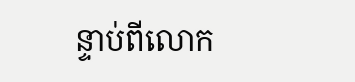ន្ទាប់ពីលោក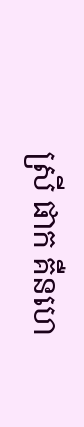ស្រី ផាក គឺនហេ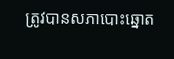ត្រូវបានសភាបោះឆ្នោត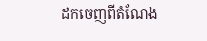ដកចេញពីតំណែង